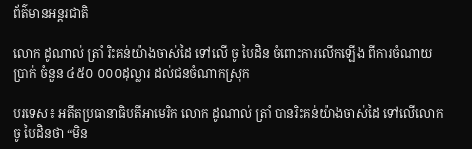ព័ត៌មានអន្តរជាតិ

លោក ដូណាល់ ត្រាំ រិះគន់យ៉ាងចាស់ដៃ ទៅលើ ចូ បៃដិន ចំពោះការលើកឡើង ពីការចំណាយប្រាក់ ចំនួន ៤៥០ ០០០ដុល្លារ ដល់ជនចំណាកស្រុក

បរទេស៖ អតីតប្រធានាធិបតីអាមេរិក លោក ដូណាល់ ត្រាំ បានរិះគន់យ៉ាងចាស់ដៃ ទៅលើលោក ចូ បៃដិនថា “មិន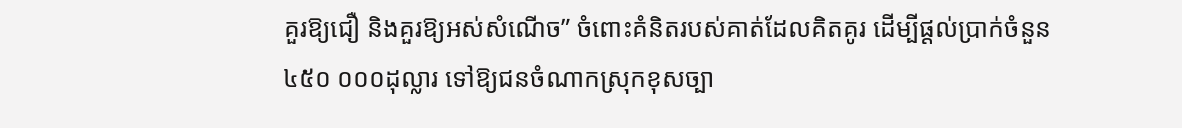គួរឱ្យជឿ និងគួរឱ្យអស់សំណើច” ចំពោះគំនិតរបស់គាត់ដែលគិតគូរ ដើម្បីផ្តល់ប្រាក់ចំនួន ៤៥០ ០០០ដុល្លារ ទៅឱ្យជនចំណាកស្រុកខុសច្បា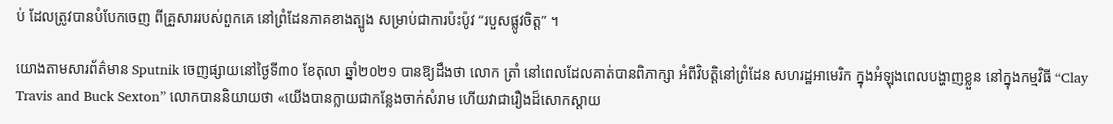ប់ ដែលត្រូវបានបំបែកចេញ ពីគ្រួសាររបស់ពួកគេ នៅព្រំដែនភាគខាងត្បូង សម្រាប់ជាការប៉ះប៉ូវ “របួសផ្លូវចិត្ត” ។

យោងតាមសារព័ត៌មាន Sputnik ចេញផ្សាយនៅថ្ងៃទី៣០ ខែតុលា ឆ្នាំ២០២១ បានឱ្យដឹងថា លោក ត្រាំ នៅពេលដែលគាត់បានពិភាក្សា អំពីវិបត្តិនៅព្រំដែន សហរដ្ឋអាមេរិក ក្នុងអំឡុងពេលបង្ហាញខ្លួន នៅក្នុងកម្មវិធី “Clay Travis and Buck Sexton” លោកបាននិយាយថា «យើងបានក្លាយជាកន្លែងចាក់សំរាម ហើយវាជារឿងដ៏សោកស្តាយ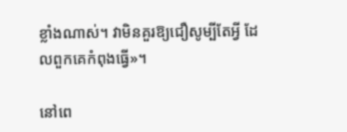ខ្លាំងណាស់។ វាមិនគួរឱ្យជឿសូម្បីតែអ្វី ដែលពួកគេកំពុងធ្វើ»។

នៅពេ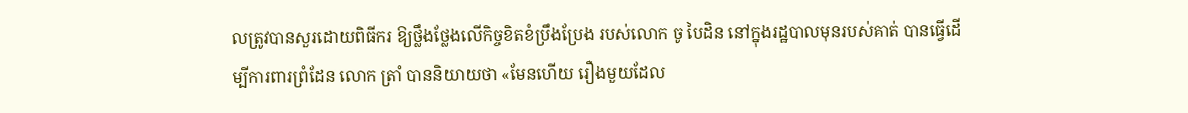លត្រូវបានសួរដោយពិធីករ ឱ្យថ្លឹងថ្លែងលើកិច្ចខិតខំប្រឹងប្រែង របស់លោក ចូ បៃដិន នៅក្នុងរដ្ឋបាលមុនរបស់គាត់ បានធ្វើដើម្បីការពារព្រំដែន លោក ត្រាំ បាននិយាយថា «មែនហើយ រឿងមួយដែល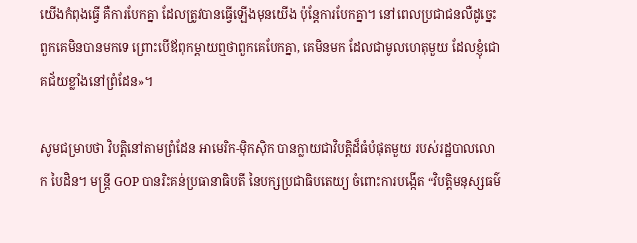យើងកំពុងធ្វើ គឺការបែកគ្នា ដែលត្រូវបានធ្វើឡើងមុនយើង ប៉ុន្តែការបែកគ្នា។ នៅពេលប្រជាជនលឺដូច្នេះ ពួកគេមិនបានមកទេ ព្រោះបើឪពុកម្ដាយឮថាពួកគេបែកគ្នា, គេមិនមក ដែលជាមូលហេតុមួយ ដែលខ្ញុំជោគជ័យខ្លាំងនៅព្រំដែន»។

សូមជម្រាបថា វិបត្តិនៅតាមព្រំដែន អាមេរិក-ម៉ិកស៊ិក បានក្លាយជាវិបត្តិដ៏ធំបំផុតមួយ របស់រដ្ឋបាលលោក បៃដិន។ មន្ត្រី GOP បានរិះគន់ប្រធានាធិបតី នៃបក្សប្រជាធិបតេយ្យ ចំពោះការបង្កើត “វិបត្តិមនុស្សធម៌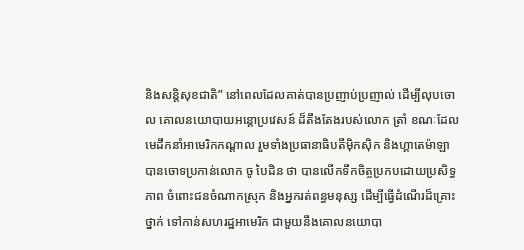និងសន្តិសុខជាតិ” នៅពេលដែលគាត់បានប្រញាប់ប្រញាល់ ដើម្បីលុបចោល គោលនយោបាយអន្តោប្រវេសន៍ ដ៏តឹងតែងរបស់លោក ត្រាំ ខណៈដែលមេដឹកនាំអាមេរិកកណ្តាល រួមទាំងប្រធានាធិបតីម៉ិកស៊ិក និងហ្គាតេម៉ាឡា បានចោទប្រកាន់លោក ចូ បៃដិន ថា បានលើកទឹកចិត្ចប្រកបដោយប្រសិទ្ធភាព ចំពោះជនចំណាកស្រុក និងអ្នករត់ពន្ធមនុស្ស ដើម្បីធ្វើដំណើរដ៏គ្រោះថ្នាក់ ទៅកាន់សហរដ្ឋអាមេរិក ជាមួយនឹងគោលនយោបា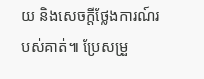យ និងសេចក្តីថ្លែងការណ៍របស់គាត់៕ ប្រែសម្រួ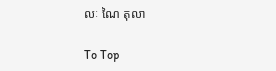លៈ ណៃ តុលា

To Top